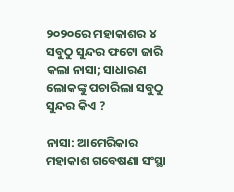୨୦୨୦ରେ ମହାକାଶର ୪ ସବୁଠୁ ସୁନ୍ଦର ଫଟୋ ଜାରି କଲା ନାସା; ସାଧାରଣ ଲୋକଙ୍କୁ ପଚାରିଲା ସବୁଠୁ ସୁନ୍ଦର କିଏ ?

ନାସା: ଆମେରିକାର ମହାକାଶ ଗବେଷଣା ସଂସ୍ଥା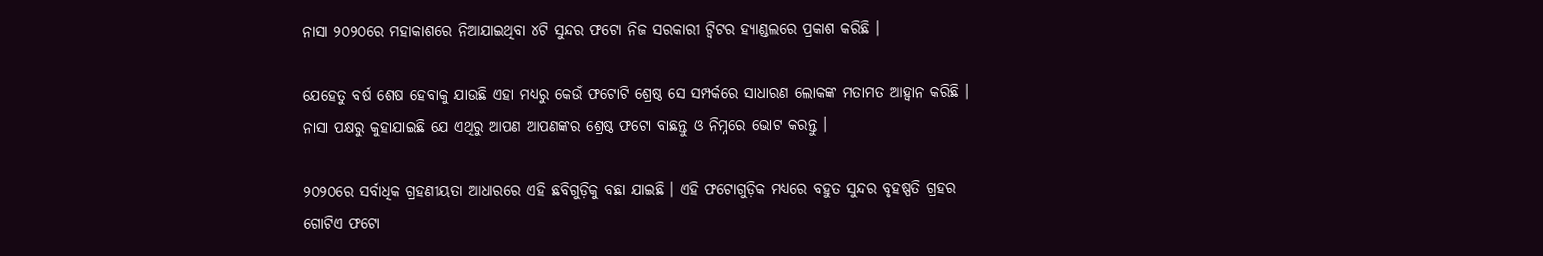ନାସା ୨୦୨୦ରେ ମହାକାଶରେ ନିଆଯାଇଥିବା ୪ଟି ସୁନ୍ଦର ଫଟୋ ନିଜ ସରକାରୀ ଟ୍ବିଟର ହ୍ୟାଣ୍ଡଲରେ ପ୍ରକାଶ କରିଛି ।

ଯେହେତୁ ବର୍ଷ ଶେଷ ହେବାକୁ ଯାଉଛି ଏହା ମଧ୍ୟରୁ କେଉଁ ଫଟୋଟି ଶ୍ରେଷ୍ଠ ସେ ସମ୍ପର୍କରେ ସାଧାରଣ ଲୋକଙ୍କ ମତାମତ ଆହ୍ବାନ କରିଛି । ନାସା ପକ୍ଷରୁ କୁହାଯାଇଛି ଯେ ଏଥିରୁ ଆପଣ ଆପଣଙ୍କର ଶ୍ରେଷ୍ଠ ଫଟୋ ବାଛନ୍ତୁ ଓ ନିମ୍ନରେ ଭୋଟ କରନ୍ତୁ ।

୨୦୨୦ରେ ସର୍ବାଧିକ ଗ୍ରହଣୀୟତା ଆଧାରରେ ଏହି ଛବିଗୁଡ଼ିକୁ ବଛା ଯାଇଛି । ଏହି ଫଟୋଗୁଡ଼ିକ ମଧ୍ୟରେ ବହୁତ ସୁନ୍ଦର ବୃହଷ୍ପତି ଗ୍ରହର ଗୋଟିଏ ଫଟୋ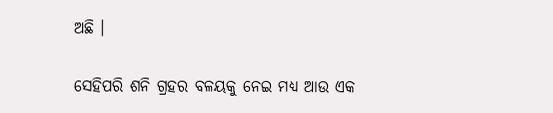ଅଛି ।

ସେହିପରି ଶନି ଗ୍ରହର ବଳୟକୁ ନେଇ ମଧ୍ୟ ଆଉ ଏକ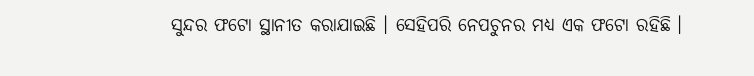ସୁନ୍ଦର ଫଟୋ ସ୍ଥାନୀତ କରାଯାଇଛି । ସେହିପରି ନେପଚୁନର ମଧ୍ୟ ଏକ ଫଟୋ ରହିଛି ।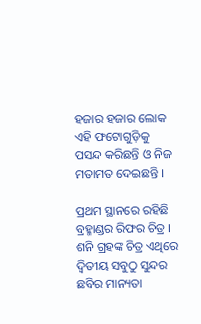ହଜାର ହଜାର ଲୋକ ଏହି ଫଟୋଗୁଡ଼ିକୁ ପସନ୍ଦ କରିଛନ୍ତି ଓ ନିଜ ମତାମତ ଦେଇଛନ୍ତି ।

ପ୍ରଥମ ସ୍ଥାନରେ ରହିଛି ବ୍ରହ୍ମାଣ୍ଡର ରିଫର ଚିତ୍ର । ଶନି ଗ୍ରହଙ୍କ ଚିତ୍ର ଏଥିରେ ଦ୍ବିତୀୟ ସବୁଠୁ ସୁନ୍ଦର ଛବିର ମାନ୍ୟତା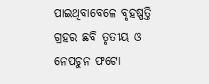ପାଇଥିବାବେଳେ ବୃହଷ୍ପତ୍ତି ଗ୍ରହର ଛବି ତୃତୀୟ ଓ ନେପଚୁନ ଫଟୋ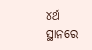୪ର୍ଥ ସ୍ଥାନରେ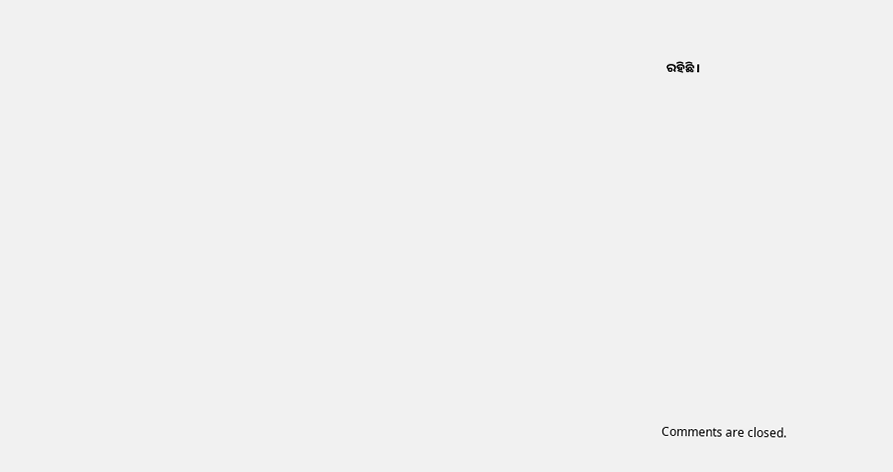ରହିଛି ।























Comments are closed.